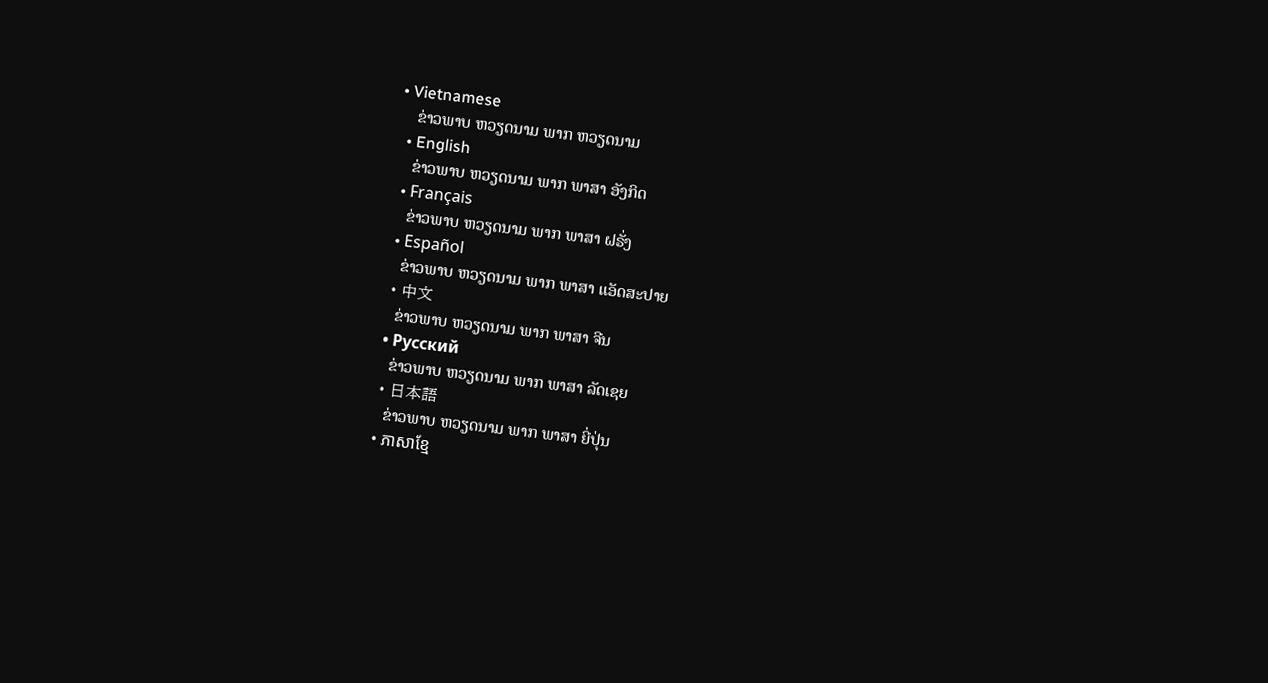• Vietnamese
    ຂ່າວພາບ ຫວຽດນາມ ພາກ ຫວຽດນາມ
  • English
    ຂ່າວພາບ ຫວຽດນາມ ພາກ ພາສາ ອັງກິດ
  • Français
    ຂ່າວພາບ ຫວຽດນາມ ພາກ ພາສາ ຝຣັ່ງ
  • Español
    ຂ່າວພາບ ຫວຽດນາມ ພາກ ພາສາ ແອັດສະປາຍ
  • 中文
    ຂ່າວພາບ ຫວຽດນາມ ພາກ ພາສາ ຈີນ
  • Русский
    ຂ່າວພາບ ຫວຽດນາມ ພາກ ພາສາ ລັດເຊຍ
  • 日本語
    ຂ່າວພາບ ຫວຽດນາມ ພາກ ພາສາ ຍີ່ປຸ່ນ
  • ភាសាខ្មែ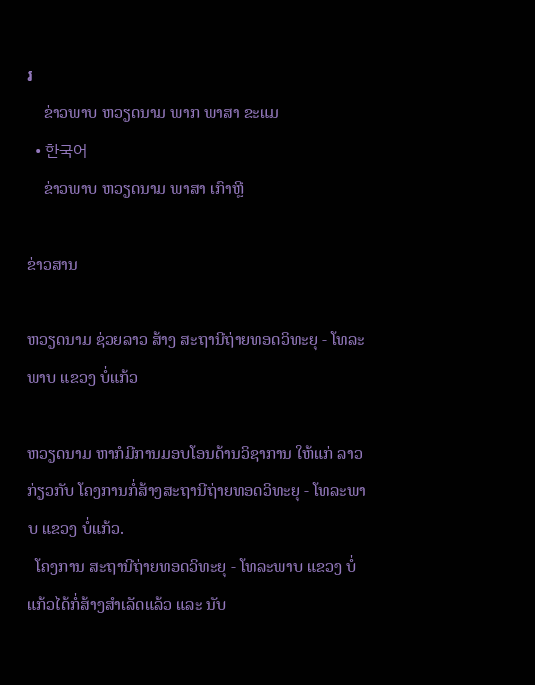រ
    ຂ່າວພາບ ຫວຽດນາມ ພາກ ພາສາ ຂະແມ
  • 한국어
    ຂ່າວພາບ ຫວຽດນາມ ພາສາ ເກົາຫຼີ

ຂ່າວສານ

ຫວຽດນາມ ຊ່ວຍລາວ ສ້າງ ສະຖານີຖ່າຍທອດວິທະຍຸ - ໂທລະພາບ ແຂວງ ບໍ່ແກ້ວ

ຫວຽດນາມ ຫາກໍມີການມອບໂອນດ້ານວິຊາການ ໃຫ້ແກ່ ລາວກ່ຽວກັບ ໂຄງການກໍ່ສ້າງສະຖານີຖ່າຍທອດວິທະຍຸ - ໂທລະພາບ ແຂວງ ບໍ່ແກ້ວ.
  ໂຄງການ ສະຖານີຖ່າຍທອດວິທະຍຸ - ໂທລະພາບ ແຂວງ ບໍ່ແກ້ວໄດ້ກໍ່ສ້າງສຳເລັດແລ້ວ ແລະ ນັບ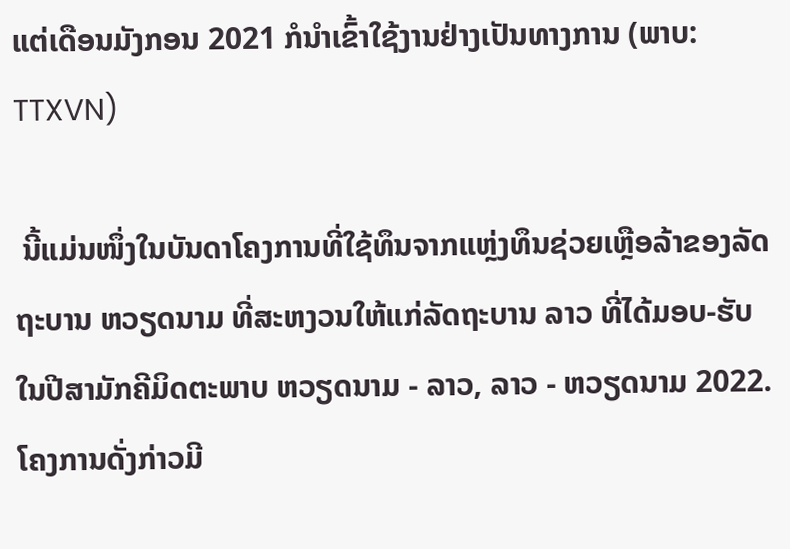ແຕ່ເດືອນມັງກອນ 2021 ກໍນຳເຂົ້າໃຊ້ງານຢ່າງເປັນທາງການ (ພາບ: TTXVN)

 ນີ້ແມ່ນໜຶ່ງໃນບັນດາໂຄງການທີ່ໃຊ້ທຶນຈາກແຫຼ່ງທຶນຊ່ວຍເຫຼືອລ້າຂອງລັດຖະບານ ຫວຽດນາມ ທີ່ສະຫງວນໃຫ້ແກ່ລັດຖະບານ ລາວ ທີ່ໄດ້ມອບ-ຮັບໃນປີສາມັກຄີມິດຕະພາບ ຫວຽດນາມ - ລາວ, ລາວ - ຫວຽດນາມ 2022. ໂຄງການດັ່ງກ່າວມີ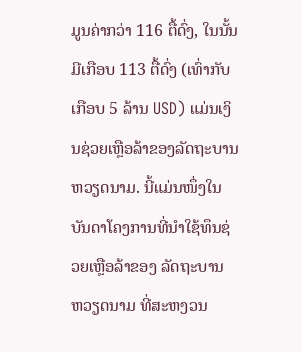ມູນຄ່າກວ່າ 116 ຕື້ດົ່ງ, ໃນນັ້ນມີເກືອບ 113 ຕື້ດົ່ງ (ເທົ່າກັບເກືອບ 5 ລ້ານ USD) ແມ່ນເງິນຊ່ວຍເຫຼືອລ້າຂອງລັດຖະບານ ຫວຽດນາມ. ນີ້ແມ່ນໜຶ່ງໃນບັນດາໂຄງການທີ່ນຳໃຊ້ທຶນຊ່ວຍເຫຼືອລ້າຂອງ ລັດຖະບານ ຫວຽດນາມ ທີ່ສະຫງວນ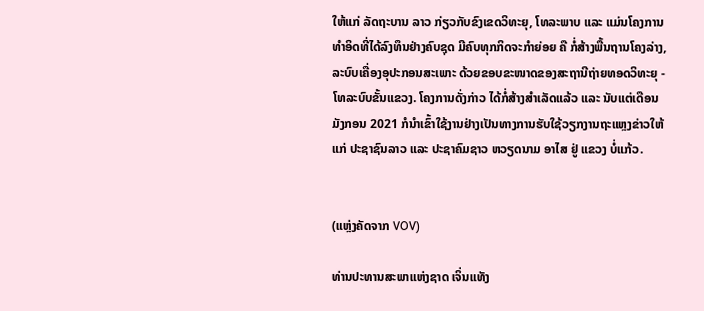ໃຫ້ແກ່ ລັດຖະບານ ລາວ ກ່ຽວກັບຂົງເຂດວິທະຍຸ, ໂທລະພາບ ແລະ ແມ່ນໂຄງການທຳອິດທີ່ໄດ້ລົງທຶນຢ່າງຄົບຊຸດ ມີຄົບທຸກກິດຈະກຳຍ່ອຍ ຄື ກໍ່ສ້າງພື້ນຖານໂຄງລ່າງ, ລະບົບເຄື່ອງອຸປະກອນສະເພາະ ດ້ວຍຂອບຂະໜາດຂອງສະຖານີຖ່າຍທອດວິທະຍຸ - ໂທລະບົບຂັ້ນແຂວງ. ໂຄງການດັ່ງກ່າວ ໄດ້ກໍ່ສ້າງສຳເລັດແລ້ວ ແລະ ນັບແຕ່ເດືອນມັງກອນ 2021 ກໍນຳເຂົ້າໃຊ້ງານຢ່າງເປັນທາງການຮັບໃຊ້ວຽກງານຖະແຫຼງຂ່າວໃຫ້ແກ່ ປະຊາຊົນລາວ ແລະ ປະຊາຄົມຊາວ ຫວຽດນາມ ອາໄສ ຢູ່ ແຂວງ ບໍ່ແກ້ວ.


(ແຫຼ່ງຄັດຈາກ VOV)

ທ່ານປະທານສະພາແຫ່ງຊາດ ເຈິ່ນແທັງ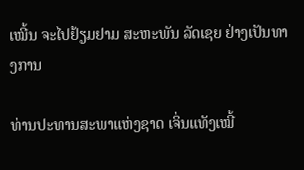ເໝີ້ນ ຈະໄປຢ້ຽມຢາມ ສະຫະພັນ ລັດເຊຍ ຢ່າງເປັນທາງການ

ທ່ານປະທານສະພາແຫ່ງຊາດ ເຈິ່ນແທັງເໝີ້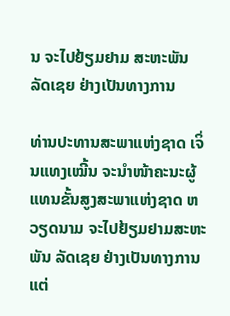ນ ຈະໄປຢ້ຽມຢາມ ສະຫະພັນ ລັດເຊຍ ຢ່າງເປັນທາງການ

ທ່ານປະທານສະພາແຫ່ງຊາດ ເຈິ່ນແທງເໝີ້ນ ຈະນຳໜ້າຄະນະຜູ້ແທນຂັ້ນສູງສະພາແຫ່ງຊາດ ຫວຽດນາມ ຈະໄປຢ້ຽມຢາມສະຫະພັນ ລັດເຊຍ ຢ່າງເປັນທາງການ ແຕ່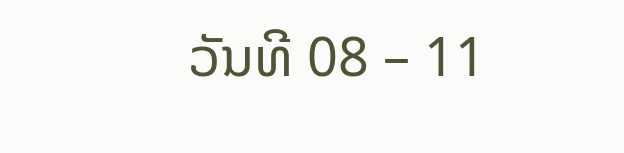ວັນທີ 08 – 11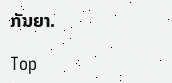ກັນຍາ.

Top